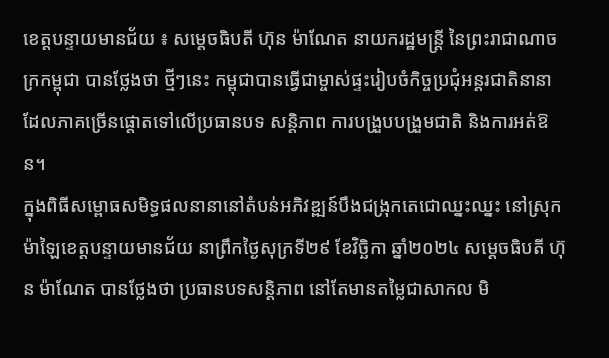ខេត្តបន្ទាយមានជ័យ ៖ សម្តេចធិបតី ហ៊ុន ម៉ាណែត នាយករដ្ឋមន្ត្រី នៃព្រះរាជាណាចក្រកម្ពុជា បានថ្លែងថា ថ្មីៗនេះ កម្ពុជាបានធ្វើជាម្ចាស់ផ្ទះរៀបចំកិច្ចប្រជុំអន្តរជាតិនានា ដែលភាគច្រើនផ្តោតទៅលើប្រធានបទ សន្តិភាព ការបង្រួបបង្រួមជាតិ និងការអត់ឱន។
ក្នុងពិធីសម្ពោធសមិទ្ធផលនានានៅតំបន់អភិវឌ្ឍន៍បឹងជង្រុកតេជោឈ្នះឈ្នះ នៅស្រុកម៉ាឡៃខេត្តបន្ទាយមានជ័យ នាព្រឹកថ្ងៃសុក្រទី២៩ ខែវិច្ឆិកា ឆ្នាំ២០២៤ សម្តេចធិបតី ហ៊ុន ម៉ាណែត បានថ្លែងថា ប្រធានបទសន្តិភាព នៅតែមានតម្លៃជាសាកល មិ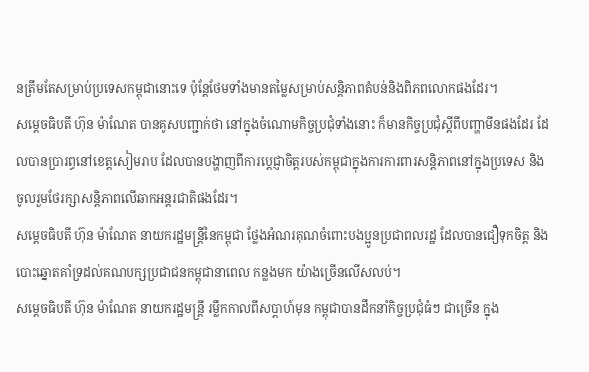នត្រឹមតែសម្រាប់ប្រទេសកម្ពុជានោះទេ ប៉ុន្តែថែមទាំងមានតម្លៃសម្រាប់សន្តិភាពតំបន់និងពិភពលោកផងដែរ។
សម្តេចធិបតី ហ៊ុន ម៉ាណែត បានគូសបញ្ជាក់ថា នៅក្នុងចំណោមកិច្ចប្រជុំទាំងនោះ ក៏មានកិច្ចប្រជុំស្តីពីបញ្ហាមីនផងដែរ ដែលបានប្រារព្ធនៅខេត្តសៀមរាប ដែលបានបង្ហាញពីការប្តេជ្ញាចិត្តរបស់កម្ពុជាក្នុងការការពារសន្តិភាពនៅក្នុងប្រទេស និងចូលរួមថែរក្សាសន្តិភាពលើឆាកអន្តរជាតិផងដែរ។
សម្តេចធិបតី ហ៊ុន ម៉ាណែត នាយករដ្ឋមន្រ្តីនៃកម្ពុជា ថ្លែងអំណរគុណចំពោះបងប្អូនប្រជាពលរដ្ឋ ដែលបានជឿទុកចិត្ត និងបោះឆ្នោតគាំទ្រដល់គណបក្សប្រជាជនកម្ពុជានាពេល កន្លងមក យ៉ាងច្រើនលើសលប់។
សម្ដេចធិបតី ហ៊ុន ម៉ាណែត នាយករដ្ឋមន្រ្ដី រម្លឹកកាលពីសប្ដាហ៍មុន កម្ពុជាបានដឹកនាំកិច្ចប្រជុំធំៗ ជាច្រើន ក្នុង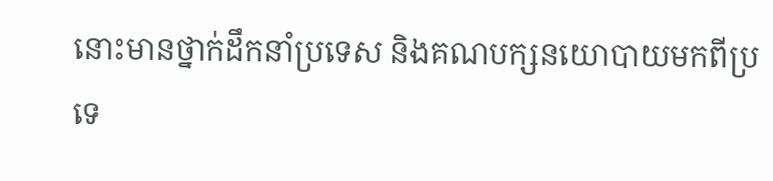នោះមានថ្នាក់ដឹកនាំប្រទេស និងគណបក្សនយោបាយមកពីប្រទេ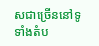សជាច្រើននៅទូទាំងតំប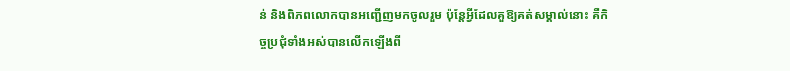ន់ និងពិភពលោកបានអញ្ជើញមកចូលរួម ប៉ុន្ដែអ្វីដែលគួឱ្យគត់សម្គាល់នោះ គឺកិច្ចប្រជុំទាំងអស់បានលើកឡើងពី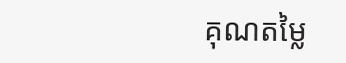គុណតម្លៃ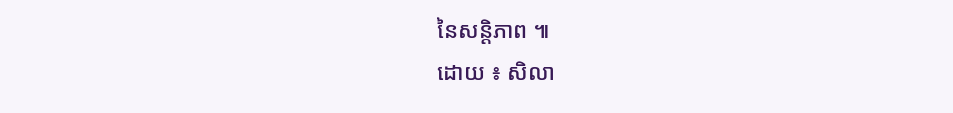នៃសន្ដិភាព ៕
ដោយ ៖ សិលា